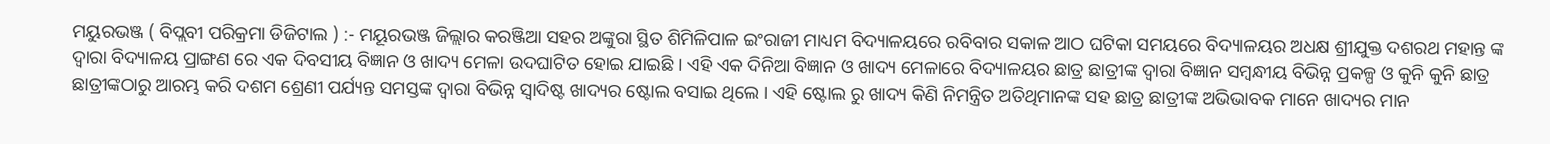ମୟୁରଭଞ୍ଜ ( ବିପ୍ଲବୀ ପରିକ୍ରମା ଡିଜିଟାଲ ) :- ମୟୂରଭଞ୍ଜ ଜିଲ୍ଲାର କରଞ୍ଜିଆ ସହର ଅଙ୍କୁରା ସ୍ଥିତ ଶିମିଳିପାଳ ଇଂରାଜୀ ମାଧ୍ୟମ ବିଦ୍ୟାଳୟରେ ରବିବାର ସକାଳ ଆଠ ଘଟିକା ସମୟରେ ବିଦ୍ୟାଳୟର ଅଧକ୍ଷ ଶ୍ରୀଯୁକ୍ତ ଦଶରଥ ମହାନ୍ତ ଙ୍କ ଦ୍ବାରା ବିଦ୍ୟାଳୟ ପ୍ରାଙ୍ଗଣ ରେ ଏକ ଦିବସୀୟ ବିଜ୍ଞାନ ଓ ଖାଦ୍ୟ ମେଳା ଉଦଘାଟିତ ହୋଇ ଯାଇଛି । ଏହି ଏକ ଦିନିଆ ବିଜ୍ଞାନ ଓ ଖାଦ୍ୟ ମେଳାରେ ବିଦ୍ୟାଳୟର ଛାତ୍ର ଛାତ୍ରୀଙ୍କ ଦ୍ବାରା ବିଜ୍ଞାନ ସମ୍ବନ୍ଧୀୟ ବିଭିନ୍ନ ପ୍ରକଳ୍ପ ଓ କୁନି କୁନି ଛାତ୍ର ଛାତ୍ରୀଙ୍କଠାରୁ ଆରମ୍ଭ କରି ଦଶମ ଶ୍ରେଣୀ ପର୍ଯ୍ୟନ୍ତ ସମସ୍ତଙ୍କ ଦ୍ବାରା ବିଭିନ୍ନ ସ୍ବାଦିଷ୍ଟ ଖାଦ୍ୟର ଷ୍ଟୋଲ ବସାଇ ଥିଲେ । ଏହି ଷ୍ଟୋଲ ରୁ ଖାଦ୍ୟ କିଣି ନିମନ୍ତ୍ରିତ ଅତିଥିମାନଙ୍କ ସହ ଛାତ୍ର ଛାତ୍ରୀଙ୍କ ଅଭିଭାବକ ମାନେ ଖାଦ୍ୟର ମାନ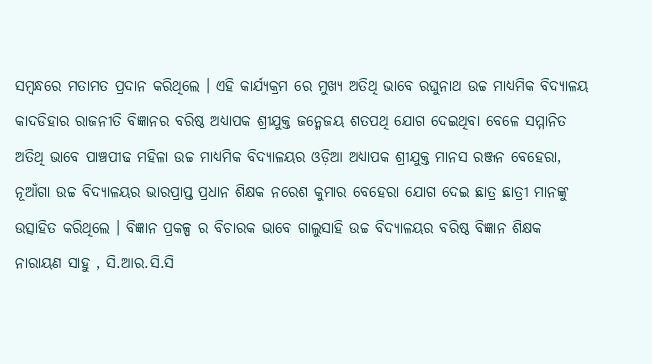ସମ୍ବନ୍ଧରେ ମତାମତ ପ୍ରଦାନ କରିଥିଲେ । ଏହି କାର୍ଯ୍ୟକ୍ରମ ରେ ମୁଖ୍ୟ ଅତିଥି ଭାବେ ରଘୁନାଥ ଉଚ୍ଚ ମାଧ୍ୟମିକ ବିଦ୍ୟାଳୟ କାଦଡିହାର ରାଜନୀତି ବିଜ୍ଞାନର ବରିଷ୍ଠ ଅଧ୍ୟାପକ ଶ୍ରୀଯୁକ୍ତ ଜନ୍ମେଜୟ ଶତପଥି ଯୋଗ ଦେଇଥିବା ବେଳେ ସମ୍ମାନିତ ଅତିଥି ଭାବେ ପାଞ୍ଚପୀଢ ମହିଳା ଉଚ୍ଚ ମାଧ୍ୟମିକ ବିଦ୍ୟାଳୟର ଓଡ଼ିଆ ଅଧ୍ୟାପକ ଶ୍ରୀଯୁକ୍ତ ମାନସ ରଞ୍ଜନ ବେହେରା, ନୂଆଁଗା ଉଚ୍ଚ ବିଦ୍ୟାଳୟର ଭାରପ୍ରାପ୍ତ ପ୍ରଧାନ ଶିକ୍ଷକ ନରେଶ କୁମାର ବେହେରା ଯୋଗ ଦେଇ ଛାତ୍ର ଛାତ୍ରୀ ମାନଙ୍କୁ ଉତ୍ସାହିତ କରିଥିଲେ । ବିଜ୍ଞାନ ପ୍ରକଳ୍ପ ର ବିଚାରକ ଭାବେ ଗାଲୁସାହି ଉଚ୍ଚ ବିଦ୍ୟାଳୟର ବରିଷ୍ଠ ବିଜ୍ଞାନ ଶିକ୍ଷକ ନାରାୟଣ ସାହୁ , ସି.ଆର.ସି.ସି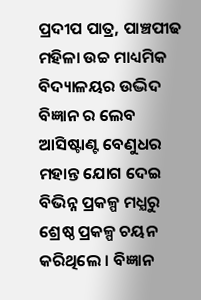ପ୍ରଦୀପ ପାତ୍ର, ପାଞ୍ଚପୀଢ ମହିଳା ଉଚ୍ଚ ମାଧ୍ୟମିକ ବିଦ୍ୟାଳୟର ଉଦ୍ଭିଦ ବିଜ୍ଞାନ ର ଲେବ ଆସିଷ୍ଟାଣ୍ଟ ବେଣୁଧର ମହାନ୍ତ ଯୋଗ ଦେଇ ବିଭିନ୍ନ ପ୍ରକଳ୍ପ ମଧ୍ଯରୁ ଶ୍ରେଷ୍ଠ ପ୍ରକଳ୍ପ ଚୟନ କରିଥିଲେ । ବିଜ୍ଞାନ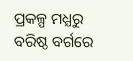ପ୍ରକଳ୍ପ ମଧ୍ଯରୁ ବରିଷ୍ଠ ବର୍ଗରେ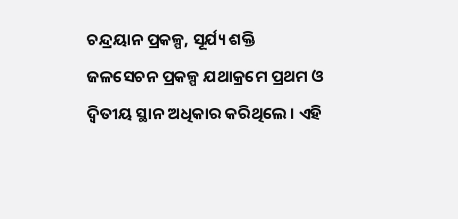ଚନ୍ଦ୍ରୟାନ ପ୍ରକଳ୍ପ, ସୂର୍ଯ୍ୟ ଶକ୍ତି ଜଳସେଚନ ପ୍ରକଳ୍ପ ଯଥାକ୍ରମେ ପ୍ରଥମ ଓ ଦ୍ବିତୀୟ ସ୍ଥାନ ଅଧିକାର କରିଥିଲେ । ଏହି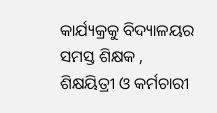କାର୍ଯ୍ୟକ୍ରକୁ ବିଦ୍ୟାଳୟର ସମସ୍ତ ଶିକ୍ଷକ , ଶିକ୍ଷୟିତ୍ରୀ ଓ କର୍ମଚାରୀ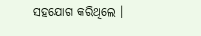ସହଯୋଗ କରିଥିଲେ ।